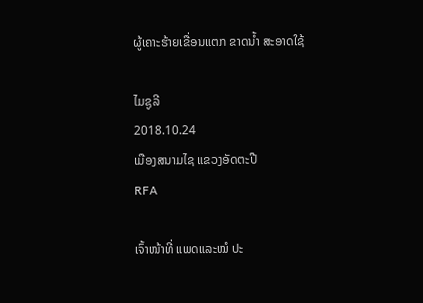ຜູ້ເຄາະຮ້າຍເຂື່ອນແຕກ ຂາດນໍ້າ ສະອາດໃຊ້

ໄມຊູລີ
2018.10.24
ເມືອງສນາມໄຊ ແຂວງອັດຕະປື
RFA

ເຈົ້າໜ້າທີ່ ແພດແລະໝໍ ປະ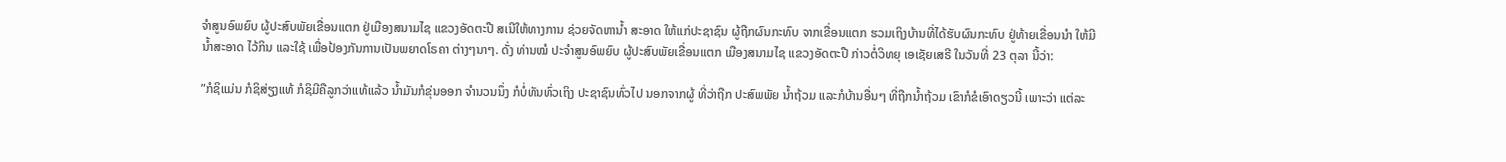ຈໍາສູນອົພຍົບ ຜູ້ປະສົບພັຍເຂື່ອນແຕກ ຢູ່ເມືອງສນາມໄຊ ແຂວງອັດຕະປື ສເນີໃຫ້ທາງການ ຊ່ວຍຈັດຫານໍ້າ ສະອາດ ໃຫ້ແກ່ປະຊາຊົນ ຜູ້ຖືກຜົນກະທົບ ຈາກເຂື່ອນແຕກ ຮວມເຖິງບ້ານທີ່ໄດ້ຮັບຜົນກະທົບ ຢູ່ທ້າຍເຂື່ອນນໍາ ໃຫ້ມີນໍ້າສະອາດ ໄວ້ກິນ ແລະໃຊ້ ເພື່ອປ້ອງກັນການເປັນພຍາດໂຣຄາ ຕ່າງໆນາໆ. ດັ່ງ ທ່ານໝໍ ປະຈໍາສູນອົພຍົບ ຜູ້ປະສົບພັຍເຂື່ອນແຕກ ເມືອງສນາມໄຊ ແຂວງອັດຕະປື ກ່າວຕໍ່ວິທຍຸ ເອເຊັຍເສຣີ ໃນວັນທີ່ 23 ຕຸລາ ນີ້ວ່າ:

”ກໍຊິແມ່ນ ກໍຊິສ່ຽງແທ້ ກໍຊິມີຄືລູກວ່າແທ້ແລ້ວ ນໍ້າມັນກໍຂຸ່ນອອກ ຈໍານວນນຶ່ງ ກໍບໍ່ທັນທົ່ວເຖິງ ປະຊາຊົນທົ່ວໄປ ນອກຈາກຜູ້ ທີ່ວ່າຖືກ ປະສົພພັຍ ນໍ້າຖ້ວມ ແລະກໍບ້ານອື່ນໆ ທີ່ຖືກນໍ້າຖ້ວມ ເຂົາກໍຂໍເອົາດຽວນີ້ ເພາະວ່າ ແຕ່ລະ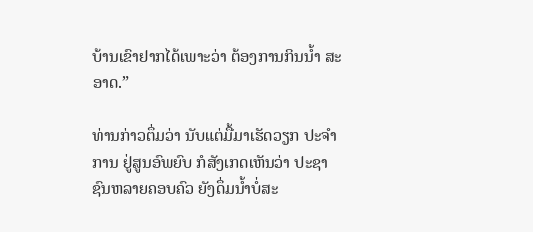ບ້ານເຂົາຢາກໄດ້ເພາະວ່າ ຕ້ອງການກິນນໍ້າ ສະອາດ.”

ທ່ານກ່າວຕຶ່ມວ່າ ນັບແຕ່ມື້ມາເຮັດວຽກ ປະຈໍາການ ຢູ່ສູນອົພຍົບ ກໍສັງເກດເຫັນວ່າ ປະຊາຊົນຫລາຍຄອບຄົວ ຍັງດຶ່ມນໍ້າບໍ່ສະ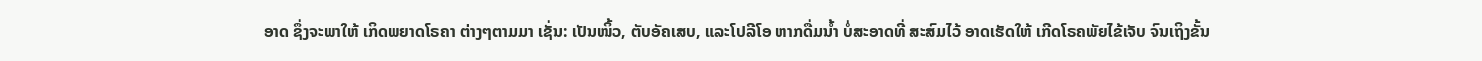ອາດ ຊຶ່ງຈະພາໃຫ້ ເກິດພຍາດໂຣຄາ ຕ່າງໆຕາມມາ ເຊັ່ນ: ເປັນໜິ້ວ, ຕັບອັຄເສບ, ແລະໂປລີໂອ ຫາກດື່ມນໍ້າ ບໍ່ສະອາດທີ່ ສະສົມໄວ້ ອາດເຮັດໃຫ້ ເກີດໂຣຄພັຍໄຂ້ເຈັບ ຈົນເຖິງຂັ້ນ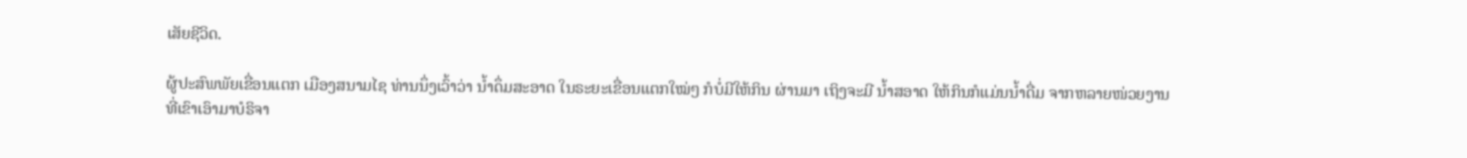ເສັຍຊີວິດ.

ຜູ້ປະສົພພັຍເຂື່ອນແຕກ ເມືອງສນາມໄຊ ທ່ານນຶ່ງເວົ້າວ່າ ນໍ້າດຶ່ມສະອາດ ໃນຣະຍະເຂື່ອນແຕກໃໝ່ໆ ກໍບໍ່ມີໃຫ້ກິນ ຜ່ານມາ ເຖິງຈະມີ ນໍ້າສອາດ ໃຫ້ກິນກໍແມ່ນນໍ້າດື່ມ ຈາກຫລາຍໜ່ວຍງານ ທີ່ເຂົາເອົາມາບໍຣິຈາ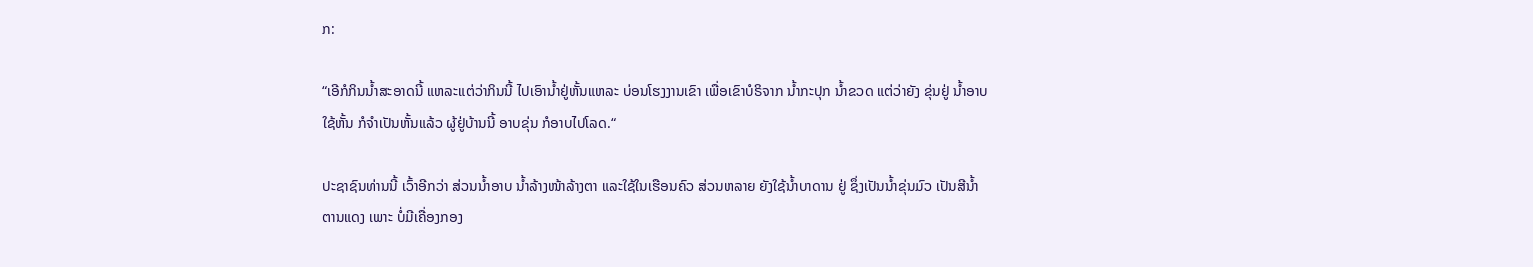ກ:

“ເອີກໍກິນນໍ້າສະອາດນີ້ ແຫລະແຕ່ວ່າກິນນີ້ ໄປເອົານໍ້າຢູ່ຫັ້ນແຫລະ ບ່ອນໂຮງງານເຂົາ ເພື່ອເຂົາບໍຣິຈາກ ນໍ້າກະປຸກ ນໍ້າຂວດ ແຕ່ວ່າຍັງ ຂຸ່ນຢູ່ ນໍ້າອາບໃຊ້ຫັ້ນ ກໍຈໍາເປັນຫັ້ນແລ້ວ ຜູ້ຢູ່ບ້ານນີ້ ອາບຂຸ່ນ ກໍອາບໄປໂລດ.“

ປະຊາຊົນທ່ານນີ້ ເວົ້າອີກວ່າ ສ່ວນນໍ້າອາບ ນໍ້າລ້າງໜ້າລ້າງຕາ ແລະໃຊ້ໃນເຮືອນຄົວ ສ່ວນຫລາຍ ຍັງໃຊ້ນໍ້າບາດານ ຢູ່ ຊຶ່ງເປັນນໍ້າຂຸ່ນມົວ ເປັນສີນໍ້າຕານແດງ ເພາະ ບໍ່ມີເຄື່ອງກອງ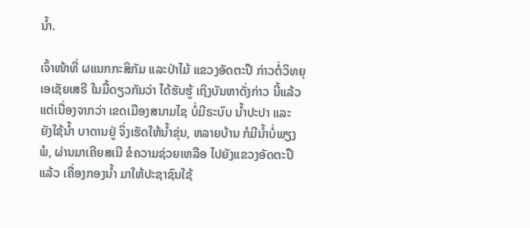ນໍ້າ.

ເຈົ້າໜ້າທີ່ ຜແນກກະສິກັມ ແລະປ່າໄມ້ ແຂວງອັດຕະປື ກ່າວຕໍ່ວິທຍຸເອເຊັຍເສຣີ ໃນມື້ດຽວກັນວ່າ ໄດ້ຮັບຮູ້ ເຖິງບັນຫາດັ່ງກ່າວ ນີ້ແລ້ວ ແຕ່ເນື່ອງຈາກວ່າ ເຂດເມືອງສນາມໄຊ ບໍ່ມີຣະບົບ ນໍ້າປະປາ ແລະ ຍັງໃຊ້ນໍ້າ ບາດານຢູ່ ຈິ່ງເຮັດໃຫ້ນໍ້າຂຸ່ນ, ຫລາຍບ້ານ ກໍມີນໍ້າບໍ່ພຽງພໍ, ຜ່ານມາເຄີຍສເນີ ຂໍຄວາມຊ່ວຍເຫລືອ ໄປຍັງແຂວງອັດຕະປື ແລ້ວ ເຄື່ອງກອງນໍ້າ ມາໃຫ້ປະຊາຊົນໃຊ້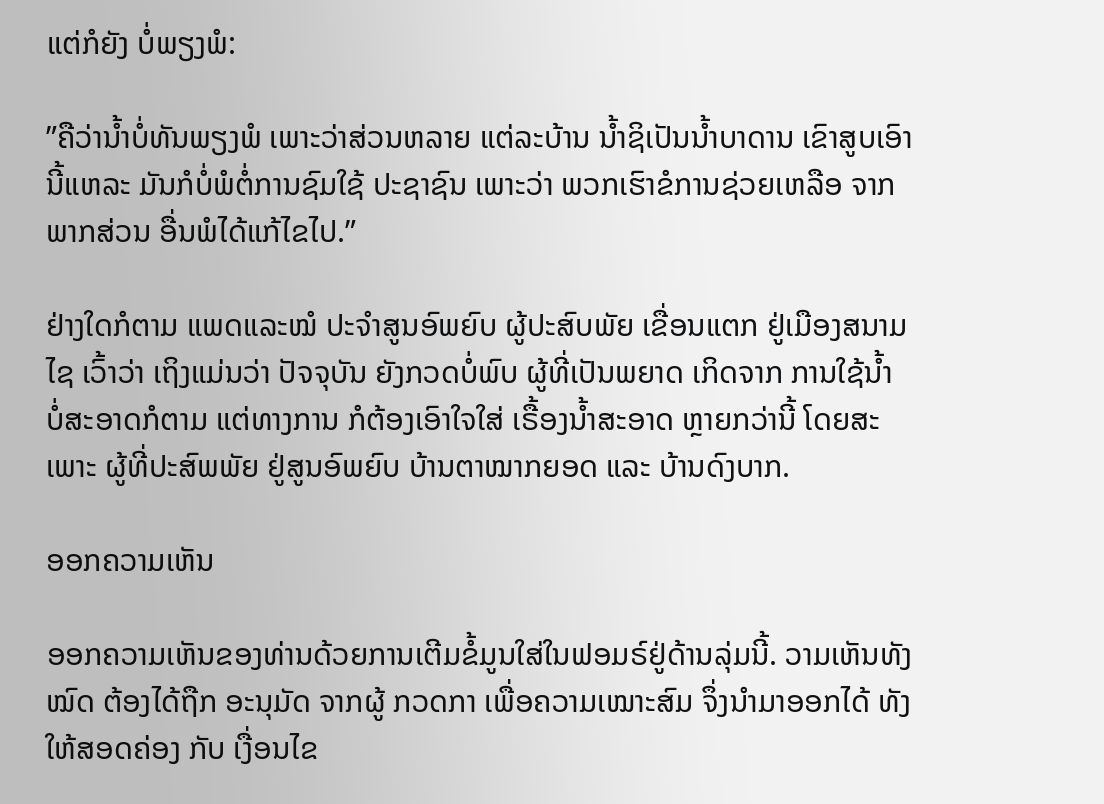ແຕ່ກໍຍັງ ບໍ່ພຽງພໍ:

”ຄືວ່ານໍ້າບໍ່ທັນພຽງພໍ ເພາະວ່າສ່ວນຫລາຍ ແຕ່ລະບ້ານ ນໍ້າຊິເປັນນໍ້າບາດານ ເຂົາສູບເອົານີ້ແຫລະ ມັນກໍບໍ່ພໍຕໍ່ການຊົມໃຊ້ ປະຊາຊົນ ເພາະວ່າ ພວກເຮົາຂໍການຊ່ວຍເຫລືອ ຈາກພາກສ່ວນ ອື່ນພໍໄດ້ແກ້ໄຂໄປ.”

ຢ່າງໃດກໍຕາມ ແພດແລະໝໍ ປະຈໍາສູນອົພຍົບ ຜູ້ປະສົບພັຍ ເຂື່ອນແຕກ ຢູ່ເມືອງສນາມໄຊ ເວົ້າວ່າ ເຖິງແມ່ນວ່າ ປັຈຈຸບັນ ຍັງກວດບໍ່ພົບ ຜູ້ທີ່ເປັນພຍາດ ເກິດຈາກ ການໃຊ້ນໍ້າ ບໍ່ສະອາດກໍຕາມ ແຕ່ທາງການ ກໍຕ້ອງເອົາໃຈໃສ່ ເຣື້ອງນໍ້າສະອາດ ຫຼາຍກວ່ານີ້ ໂດຍສະເພາະ ຜູ້ທີ່ປະສົພພັຍ ຢູ່ສູນອົພຍົບ ບ້ານຕາໝາກຍອດ ແລະ ບ້ານດົງບາກ.

ອອກຄວາມເຫັນ

ອອກຄວາມເຫັນຂອງທ່ານດ້ວຍການເຕີມຂໍ້ມູນໃສ່ໃນຟອມຣ໌ຢູ່ດ້ານລຸ່ມນີ້. ວາມເຫັນທັງໝົດ ຕ້ອງໄດ້ຖືກ ອະນຸມັດ ຈາກຜູ້ ກວດກາ ເພື່ອຄວາມເໝາະສົມ ຈຶ່ງນໍາມາອອກໄດ້ ທັງໃຫ້ສອດຄ່ອງ ກັບ ເງື່ອນໄຂ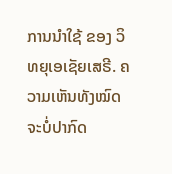ການນຳໃຊ້ ຂອງ ວິທຍຸເອເຊັຍເສຣີ. ຄວາມເຫັນທັງໝົດ ຈະບໍ່ປາກົດ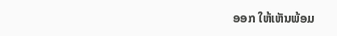ອອກ ໃຫ້ເຫັນພ້ອມ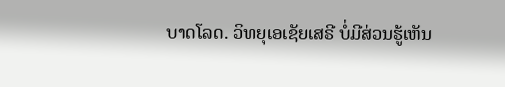ບາດໂລດ. ວິທຍຸເອເຊັຍເສຣີ ບໍ່ມີສ່ວນຮູ້ເຫັນ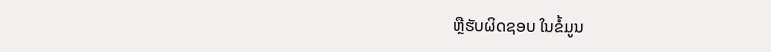ຫຼືຮັບຜິດຊອບ ໃນຂໍ້ມູນ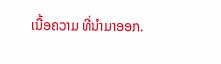ເນື້ອຄວາມ ທີ່ນໍາມາອອກ.